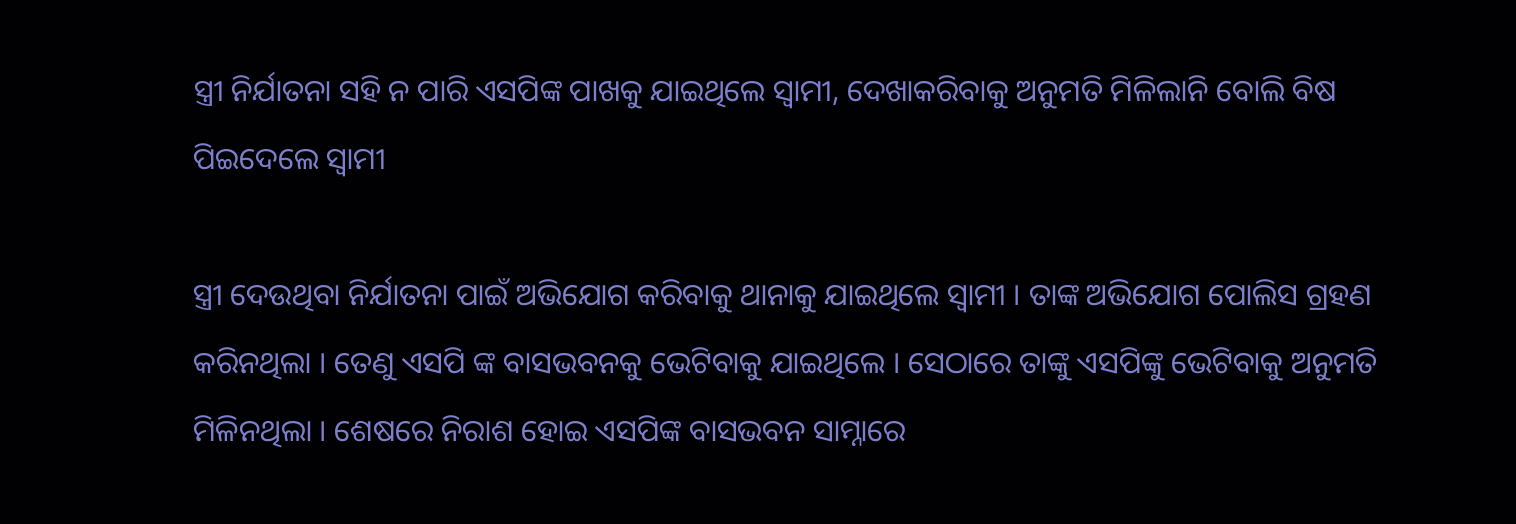ସ୍ତ୍ରୀ ନିର୍ଯାତନା ସହି ନ ପାରି ଏସପିଙ୍କ ପାଖକୁ ଯାଇଥିଲେ ସ୍ୱାମୀ, ଦେଖାକରିବାକୁ ଅନୁମତି ମିଳିଲାନି ବୋଲି ବିଷ ପିଇଦେଲେ ସ୍ୱାମୀ

ସ୍ତ୍ରୀ ଦେଉଥିବା ନିର୍ଯାତନା ପାଇଁ ଅଭିଯୋଗ କରିବାକୁ ଥାନାକୁ ଯାଇଥିଲେ ସ୍ୱାମୀ । ତାଙ୍କ ଅଭିଯୋଗ ପୋଲିସ ଗ୍ରହଣ କରିନଥିଲା । ତେଣୁ ଏସପି ଙ୍କ ବାସଭବନକୁ ଭେଟିବାକୁ ଯାଇଥିଲେ । ସେଠାରେ ତାଙ୍କୁ ଏସପିଙ୍କୁ ଭେଟିବାକୁ ଅନୁମତି ମିଳିନଥିଲା । ଶେଷରେ ନିରାଶ ହୋଇ ଏସପିଙ୍କ ବାସଭବନ ସାମ୍ନାରେ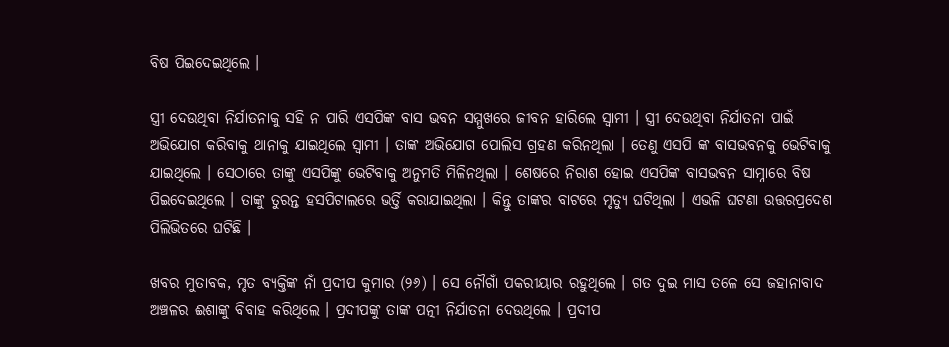ବିଷ ପିଇଦେଇଥିଲେ ।

ସ୍ତ୍ରୀ ଦେଉଥିବା ନିର୍ଯାତନାକୁ ସହି ନ ପାରି ଏସପିଙ୍କ ବାସ ଭବନ ସମ୍ମୁଖରେ ଜୀବନ ହାରିଲେ ସ୍ୱାମୀ । ସ୍ତ୍ରୀ ଦେଉଥିବା ନିର୍ଯାତନା ପାଇଁ ଅଭିଯୋଗ କରିବାକୁ ଥାନାକୁ ଯାଇଥିଲେ ସ୍ୱାମୀ । ତାଙ୍କ ଅଭିଯୋଗ ପୋଲିସ ଗ୍ରହଣ କରିନଥିଲା । ତେଣୁ ଏସପି ଙ୍କ ବାସଭବନକୁ ଭେଟିବାକୁ ଯାଇଥିଲେ । ସେଠାରେ ତାଙ୍କୁ ଏସପିଙ୍କୁ ଭେଟିବାକୁ ଅନୁମତି ମିଳିନଥିଲା । ଶେଷରେ ନିରାଶ ହୋଇ ଏସପିଙ୍କ ବାସଭବନ ସାମ୍ନାରେ ବିଷ ପିଇଦେଇଥିଲେ । ତାଙ୍କୁ ତୁରନ୍ତ ହସପିଟାଲରେ ଭର୍ତ୍ତି କରାଯାଇଥିଲା । କିନ୍ତୁ ତାଙ୍କର ବାଟରେ ମୃତ୍ୟୁ ଘଟିଥିଲା । ଏଭଳି ଘଟଣା ଉତ୍ତରପ୍ରଦେଶ ପିଲିଭିତରେ ଘଟିଛି ।

ଖବର ମୁତାବକ, ମୃତ ବ୍ୟକ୍ତିଙ୍କ ନାଁ ପ୍ରଦୀପ କୁମାର (୨୬) । ସେ ନୌଗାଁ ପକରୀୟାର ରହୁଥିଲେ । ଗତ ଦୁଇ ମାସ ତଳେ ସେ ଜହାନାବାଦ ଅଞ୍ଚଳର ଈଶାଙ୍କୁ ବିବାହ କରିଥିଲେ । ପ୍ରଦୀପଙ୍କୁ ତାଙ୍କ ପତ୍ନୀ ନିର୍ଯାତନା ଦେଉଥିଲେ । ପ୍ରଦୀପ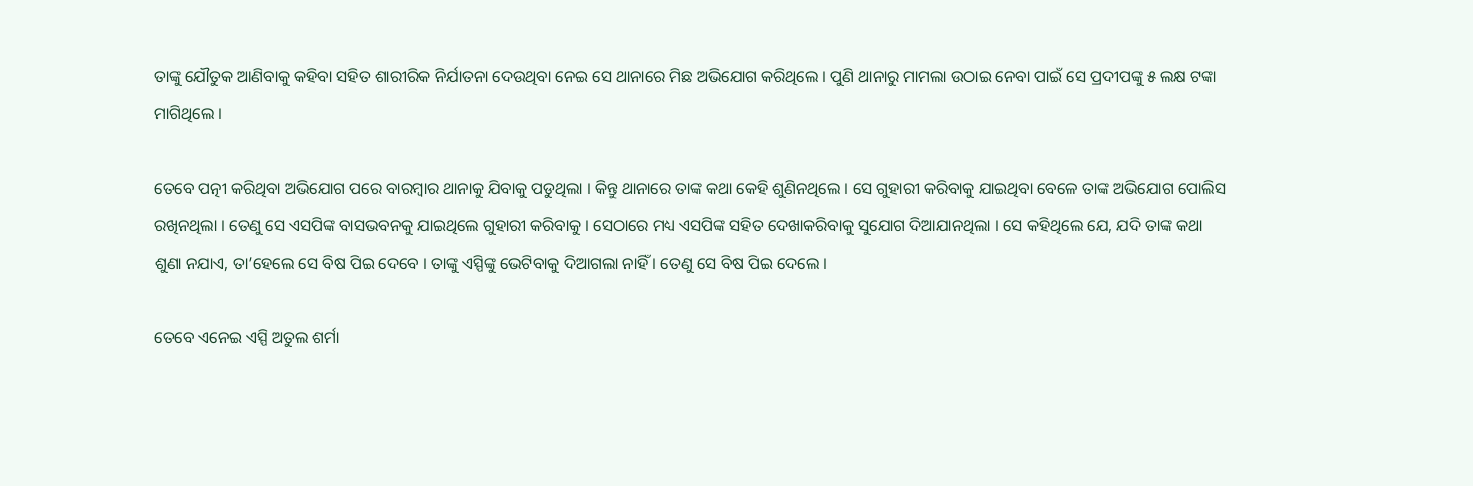ତାଙ୍କୁ ଯୌତୁକ ଆଣିବାକୁ କହିବା ସହିତ ଶାରୀରିକ ନିର୍ଯାତନା ଦେଉଥିବା ନେଇ ସେ ଥାନାରେ ମିଛ ଅଭିଯୋଗ କରିଥିଲେ । ପୁଣି ଥାନାରୁ ମାମଲା ଉଠାଇ ନେବା ପାଇଁ ସେ ପ୍ରଦୀପଙ୍କୁ ୫ ଲକ୍ଷ ଟଙ୍କା ମାଗିଥିଲେ ।

ତେବେ ପତ୍ନୀ କରିଥିବା ଅଭିଯୋଗ ପରେ ବାରମ୍ବାର ଥାନାକୁ ଯିବାକୁ ପଡୁଥିଲା । କିନ୍ତୁ ଥାନାରେ ତାଙ୍କ କଥା କେହି ଶୁଣିନଥିଲେ । ସେ ଗୁହାରୀ କରିବାକୁ ଯାଇଥିବା ବେଳେ ତାଙ୍କ ଅଭିଯୋଗ ପୋଲିସ ରଖିନଥିଲା । ତେଣୁ ସେ ଏସପିଙ୍କ ବାସଭବନକୁ ଯାଇଥିଲେ ଗୁହାରୀ କରିବାକୁ । ସେଠାରେ ମଧ୍ୟ ଏସପିଙ୍କ ସହିତ ଦେଖାକରିବାକୁ ସୁଯୋଗ ଦିଆଯାନଥିଲା । ସେ କହିଥିଲେ ଯେ, ଯଦି ତାଙ୍କ କଥା ଶୁଣା ନଯାଏ, ତା’ହେଲେ ସେ ବିଷ ପିଇ ଦେବେ । ତାଙ୍କୁ ଏସ୍ପିଙ୍କୁ ଭେଟିବାକୁ ଦିଆଗଲା ନାହିଁ । ତେଣୁ ସେ ବିଷ ପିଇ ଦେଲେ ।

ତେବେ ଏନେଇ ଏସ୍ପି ଅତୁଲ ଶର୍ମା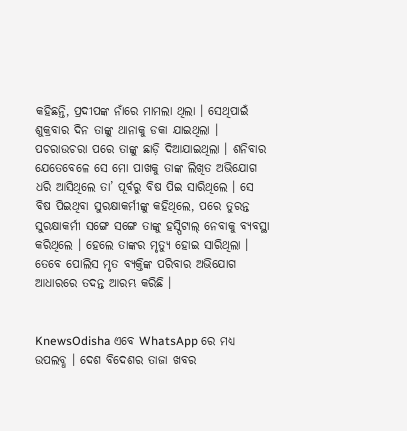କହିଛନ୍ତି, ପ୍ରଦୀପଙ୍କ ନାଁରେ ମାମଲା ଥିଲା । ସେଥିପାଇଁ ଶୁକ୍ରବାର ଦିନ ତାଙ୍କୁ ଥାନାକୁ ଡକା ଯାଇଥିଲା । ପଚରାଉଚରା ପରେ ତାଙ୍କୁ ଛାଡ଼ି ଦିଆଯାଇଥିଲା । ଶନିବାର ଯେତେବେଳେ ସେ ମୋ ପାଖକୁ ତାଙ୍କ ଲିଖିତ ଅଭିଯୋଗ ଧରି ଆସିଥିଲେ ତା’ ପୂର୍ବରୁ ବିଷ ପିଇ ସାରିଥିଲେ । ସେ ବିଷ ପିଇଥିବା ସୁରକ୍ଷାକର୍ମୀଙ୍କୁ କହିଥିଲେ, ପରେ ତୁରନ୍ତ ସୁରକ୍ଷାକର୍ମୀ ସଙ୍ଗେ ସଙ୍ଗେ ତାଙ୍କୁ ହସ୍ପିଟାଲ୍ ନେବାକୁ ବ୍ୟବସ୍ଥା କରିଥିଲେ । ହେଲେ ତାଙ୍କର ମୃତ୍ୟୁ ହୋଇ ସାରିଥିଲା । ତେବେ ପୋଲିସ ମୃତ ବ୍ୟକ୍ତିଙ୍କ ପରିବାର ଅଭିଯୋଗ ଆଧାରରେ ତଦନ୍ତ ଆରମ୍ଭ କରିଛି ।


KnewsOdisha ଏବେ WhatsApp ରେ ମଧ୍ୟ ଉପଲବ୍ଧ । ଦେଶ ବିଦେଶର ତାଜା ଖବର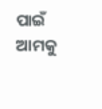ପାଇଁ ଆମକୁ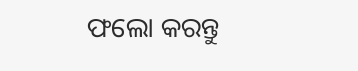ଫଲୋ କରନ୍ତୁ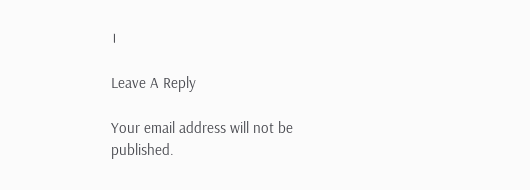।

Leave A Reply

Your email address will not be published.